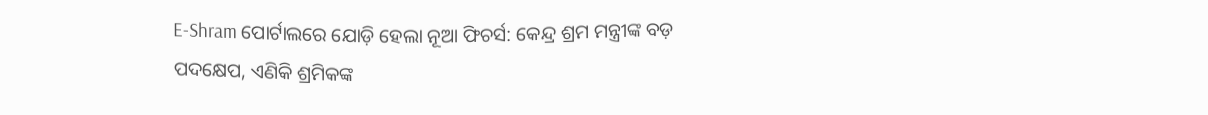E-Shram ପୋର୍ଟାଲରେ ଯୋଡ଼ି ହେଲା ନୂଆ ଫିଚର୍ସ: କେନ୍ଦ୍ର ଶ୍ରମ ମନ୍ତ୍ରୀଙ୍କ ବଡ଼ ପଦକ୍ଷେପ, ଏଣିକି ଶ୍ରମିକଙ୍କ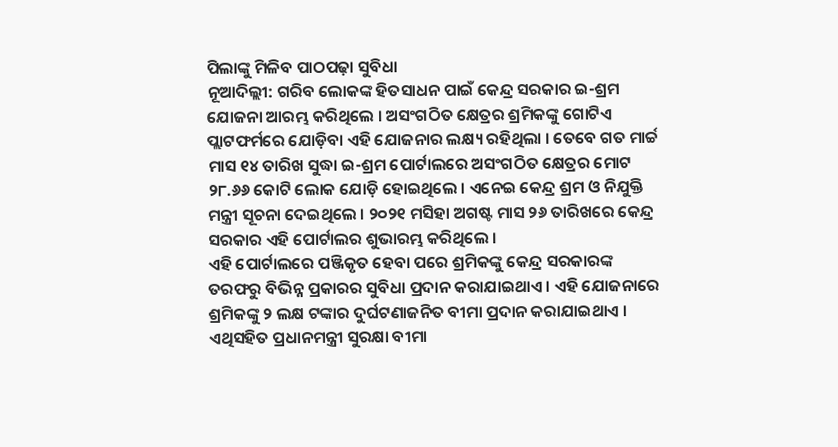ପିଲାଙ୍କୁ ମିଳିବ ପାଠପଢ଼ା ସୁବିଧା
ନୂଆଦିଲ୍ଲୀ: ଗରିବ ଲୋକଙ୍କ ହିତସାଧନ ପାଇଁ କେନ୍ଦ୍ର ସରକାର ଇ-ଶ୍ରମ ଯୋଜନା ଆରମ୍ଭ କରିଥିଲେ । ଅସଂଗଠିତ କ୍ଷେତ୍ରର ଶ୍ରମିକଙ୍କୁ ଗୋଟିଏ ପ୍ଲାଟଫର୍ମରେ ଯୋଡ଼ିବା ଏହି ଯୋଜନାର ଲକ୍ଷ୍ୟ ରହିଥିଲା । ତେବେ ଗତ ମାର୍ଚ୍ଚ ମାସ ୧୪ ତାରିଖ ସୁଦ୍ଧା ଇ-ଶ୍ରମ ପୋର୍ଟାଲରେ ଅସଂଗଠିତ କ୍ଷେତ୍ରର ମୋଟ ୨୮.୬୬ କୋଟି ଲୋକ ଯୋଡ଼ି ହୋଇଥିଲେ । ଏନେଇ କେନ୍ଦ୍ର ଶ୍ରମ ଓ ନିଯୁକ୍ତି ମନ୍ତ୍ରୀ ସୂଚନା ଦେଇଥିଲେ । ୨୦୨୧ ମସିହା ଅଗଷ୍ଟ ମାସ ୨୬ ତାରିଖରେ କେନ୍ଦ୍ର ସରକାର ଏହି ପୋର୍ଟାଲର ଶୁଭାରମ୍ଭ କରିଥିଲେ ।
ଏହି ପୋର୍ଟାଲରେ ପଞ୍ଜିକୃତ ହେବା ପରେ ଶ୍ରମିକଙ୍କୁ କେନ୍ଦ୍ର ସରକାରଙ୍କ ତରଫରୁ ବିଭିନ୍ନ ପ୍ରକାରର ସୁବିଧା ପ୍ରଦାନ କରାଯାଇଥାଏ । ଏହି ଯୋଜନାରେ ଶ୍ରମିକଙ୍କୁ ୨ ଲକ୍ଷ ଟଙ୍କାର ଦୁର୍ଘଟଣାଜନିତ ବୀମା ପ୍ରଦାନ କରାଯାଇଥାଏ । ଏଥିସହିତ ପ୍ରଧାନମନ୍ତ୍ରୀ ସୁରକ୍ଷା ବୀମା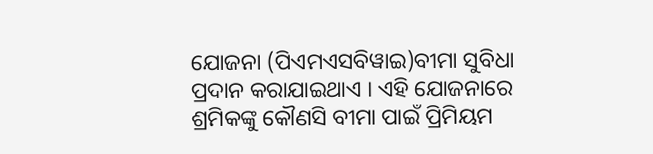ଯୋଜନା (ପିଏମଏସବିୱାଇ)ବୀମା ସୁବିଧା ପ୍ରଦାନ କରାଯାଇଥାଏ । ଏହି ଯୋଜନାରେ ଶ୍ରମିକଙ୍କୁ କୌଣସି ବୀମା ପାଇଁ ପ୍ରିମିୟମ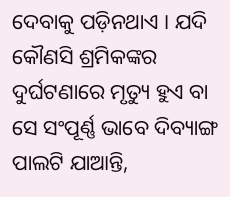ଦେବାକୁ ପଡ଼ିନଥାଏ । ଯଦି କୌଣସି ଶ୍ରମିକଙ୍କର ଦୁର୍ଘଟଣାରେ ମୃତ୍ୟୁ ହୁଏ ବା ସେ ସଂପୂର୍ଣ୍ଣ ଭାବେ ଦିବ୍ୟାଙ୍ଗ ପାଲଟି ଯାଆନ୍ତି,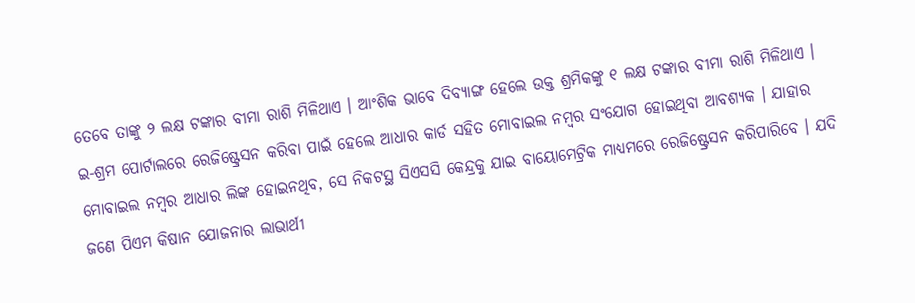ତେବେ ତାଙ୍କୁ ୨ ଲକ୍ଷ ଟଙ୍କାର ବୀମା ରାଶି ମିଳିଥାଏ । ଆଂଶିକ ଭାବେ ଦିବ୍ୟାଙ୍ଗ ହେଲେ ଉକ୍ତ ଶ୍ରମିକଙ୍କୁ ୧ ଲକ୍ଷ ଟଙ୍କାର ବୀମା ରାଶି ମିଳିଥାଏ ।
ଇ-ଶ୍ରମ ପୋର୍ଟାଲରେ ରେଜିଷ୍ଟ୍ରେସନ କରିବା ପାଇଁ ହେଲେ ଆଧାର କାର୍ଡ ସହିତ ମୋବାଇଲ ନମ୍ବର ସଂଯୋଗ ହୋଇଥିବା ଆବଶ୍ୟକ । ଯାହାର ମୋବାଇଲ ନମ୍ବର ଆଧାର ଲିଙ୍କ ହୋଇନଥିବ, ସେ ନିକଟସ୍ଥ ସିଏସସି କେନ୍ଦ୍ରକୁ ଯାଇ ବାୟୋମେଟ୍ରିକ ମାଧ୍ୟମରେ ରେଜିଷ୍ଟ୍ରେସନ କରିପାରିବେ । ଯଦି ଜଣେ ପିଏମ କିଷାନ ଯୋଜନାର ଲାଭାର୍ଥୀ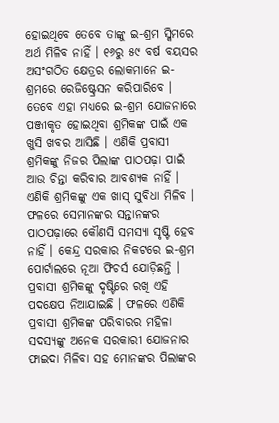ହୋଇଥିବେ ତେବେ ତାଙ୍କୁ ଇ-ଶ୍ରମ ସ୍କିମରେ ଅର୍ଥ ମିଳିବ ନାହିଁ । ୧୬ରୁ ୫୯ ବର୍ଷ ବୟସର ଅସଂଗଠିତ କ୍ଷେତ୍ରର ଲୋକମାନେ ଇ-ଶ୍ରମରେ ରେଜିଷ୍ଟ୍ରେସନ କରିପାରିବେ ।
ତେବେ ଏହା ମଧ୍ୟରେ ଇ-ଶ୍ରମ ଯୋଜନାରେ ପଞ୍ଜୀକୃତ ହୋଇଥିବା ଶ୍ରମିକଙ୍କ ପାଇଁ ଏକ ଖୁସି ଖବର ଆସିଛି । ଏଣିକି ପ୍ରବାସୀ ଶ୍ରମିକଙ୍କୁ ନିଜର ପିଲାଙ୍କ ପାଠପଢ଼ା ପାଇଁ ଆଉ ଚିନ୍ତା କରିବାର ଆବଶ୍ୟକ ନାହିଁ । ଏଣିକି ଶ୍ରମିକଙ୍କୁ ଏକ ଖାସ୍ ସୁବିଧା ମିଳିବ । ଫଳରେ ସେମାନଙ୍କର ସନ୍ତାନଙ୍କର ପାଠପଢ଼ାରେ କୌଣସି ସମସ୍ୟା ସୃଷ୍ଟି ହେବ ନାହିଁ । କେନ୍ଦ୍ର ସରକାର ନିକଟରେ ଇ-ଶ୍ରମ ପୋର୍ଟାଲରେ ନୂଆ ଫିଚର୍ସ ଯୋଡ଼ିଛନ୍ତି । ପ୍ରବାସୀ ଶ୍ରମିକଙ୍କୁ ଦୃଷ୍ଟିରେ ରଖି ଏହି ପଦକ୍ଷେପ ନିଆଯାଇଛି । ଫଳରେ ଏଣିକି ପ୍ରବାସୀ ଶ୍ରମିକଙ୍କ ପରିବାରର ମହିଳା ସଦସ୍ୟଙ୍କୁ ଅନେକ ସରକାରୀ ଯୋଜନାର ଫାଇଦା ମିଳିବା ସହ ମୋନଙ୍କର ପିଲାଙ୍କର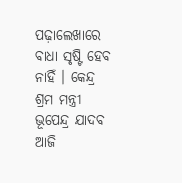ପଢ଼ାଲେଖାରେ ବାଧା ସୃଷ୍ଟି ହେବ ନାହିଁ । କେନ୍ଦ୍ର ଶ୍ରମ ମନ୍ତ୍ରୀ ଭୂପେନ୍ଦ୍ର ଯାଦବ ଆଜି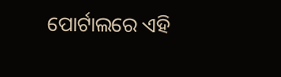ପୋର୍ଟାଲରେ ଏହି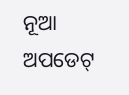ନୂଆ ଅପଡେଟ୍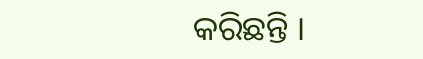କରିଛନ୍ତି ।